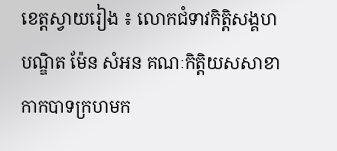ខេត្តស្វាយរៀង ៖ លោកជំទាវកិត្តិសង្គហបណ្ឌិត ម៉ែន សំអន គណៈកិត្តិយសសាខាកាកបាទក្រហមក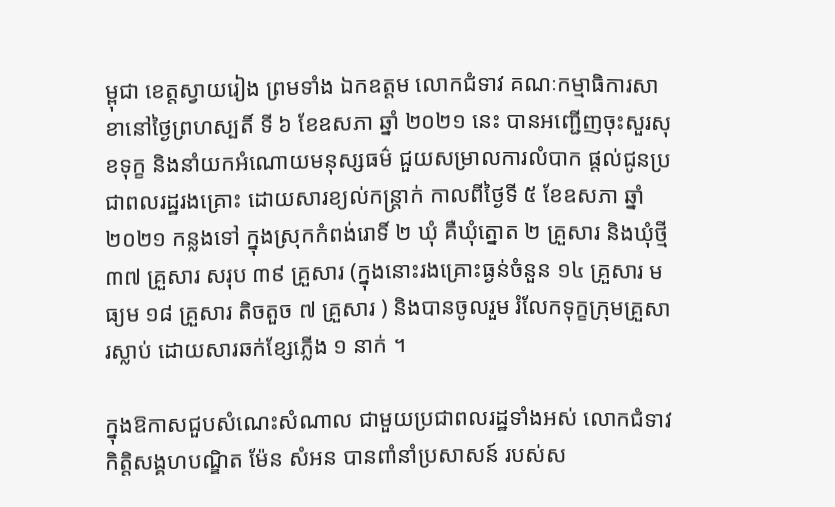ម្ពុជា ខេត្តស្វាយរៀង ព្រមទាំង ឯកឧត្តម លោកជំទាវ គណៈកម្មាធិការសាខានៅថ្ងៃព្រហស្បតិ៍ ទី ៦ ខែឧសភា ឆ្នាំ ២០២១ នេះ បានអញ្ជើញចុះសួរសុខទុក្ខ និងនាំយកអំណោយមនុស្សធម៌ ជួយសម្រាលការលំបាក ផ្តល់ជូនប្រជាពលរដ្ឋរងគ្រោះ ដោយសារខ្យល់កន្ត្រាក់ កាលពីថ្ងៃទី ៥ ខែឧសភា ឆ្នាំ ២០២១ កន្លងទៅ ក្នុងស្រុកកំពង់រោទិ៍ ២ ឃុំ គឺឃុំត្នោត ២ គ្រួសារ និងឃុំថ្មី ៣៧ គ្រួសារ សរុប ៣៩ គ្រួសារ (ក្នុងនោះរងគ្រោះធ្ងន់ចំនួន ១៤ គ្រួសារ មធ្យម ១៨ គ្រួសារ តិចតួច ៧ គ្រួសារ ) និងបានចូលរួម រំលែកទុក្ខក្រុមគ្រួសារស្លាប់ ដោយសារឆក់ខ្សែភ្លើង ១ នាក់ ។

ក្នុងឱកាសជួបសំណេះសំណាល ជាមួយប្រជាពលរដ្ឋទាំងអស់ លោកជំទាវកិត្តិសង្គហបណ្ឌិត ម៉ែន សំអន បានពាំនាំប្រសាសន៍ របស់ស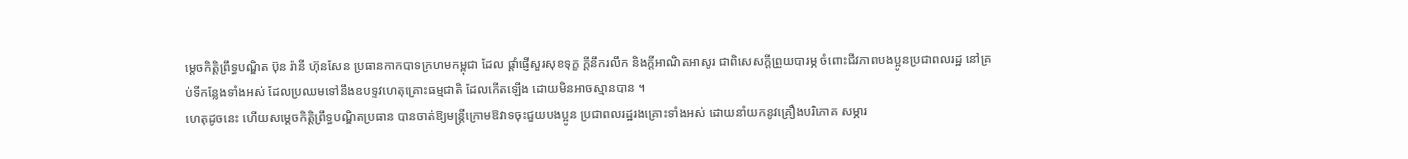ម្តេចកិត្តិព្រឹទ្ធបណ្ឌិត ប៊ុន រ៉ានី ហ៊ុនសែន ប្រធានកាកបាទក្រហមកម្ពុជា ដែល ផ្តាំផ្ញើសួរសុខទុក្ខ ក្តីនឹករលឹក និងក្តីអាណិតអាសូរ ជាពិសេសក្តីព្រួយបារម្ភ ចំពោះជីវភាពបងប្អូនប្រជាពលរដ្ឋ នៅគ្រប់ទីកន្លែងទាំងអស់ ដែលប្រឈមទៅនឹងឧបទ្ទវហេតុគ្រោះធម្មជាតិ ដែលកើតឡើង ដោយមិនអាចស្មានបាន ។
ហេតុដូចនេះ ហើយសម្តេចកិត្តិព្រឹទ្ធបណ្ឌិតប្រធាន បានចាត់ឱ្យមន្ត្រីក្រោមឱវាទចុះជួយបងប្អូន ប្រជាពលរដ្ឋរងគ្រោះទាំងអស់ ដោយនាំយកនូវគ្រឿងបរិភោគ សម្ភារ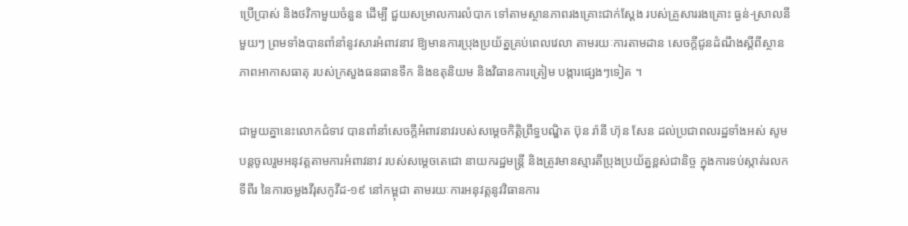ប្រើប្រាស់ និងថវិកាមួយចំនួន ដើម្បី ជួយសម្រាលការលំបាក ទៅតាមស្ថានភាពរងគ្រោះជាក់ស្តែង របស់គ្រួសាររងគ្រោះ ធ្ងន់-ស្រាលនីមួយៗ ព្រមទាំងបានពាំនាំនូវសារអំពាវនាវ ឱ្យមានការប្រុងប្រយ័ត្នគ្រប់ពេលវេលា តាមរយៈការតាមដាន សេចក្តីជូនដំណឹងស្តីពីស្ថានភាពអាកាសធាតុ របស់ក្រសួងធនធានទឹក និងឧតុនិយម និងវិធានការត្រៀម បង្ការផ្សេងៗទៀត ។

ជាមួយគ្នានេះលោកជំទាវ បានពាំនាំសេចក្តីអំពាវនាវរបស់សម្តេចកិត្តិព្រឹទ្ធបណ្ឌិត ប៊ុន រ៉ានី ហ៊ុន សែន ដល់ប្រជាពលរដ្ឋទាំងអស់ សូមបន្តចូលរួមអនុវត្តតាមការអំពាវនាវ របស់សម្តេចតេជោ នាយករដ្ឋមន្ត្រី និងត្រូវមានស្មារតីប្រុងប្រយ័ត្នខ្ពស់ជានិច្ច ក្នុងការទប់ស្កាត់រលកទីពីរ នៃការចម្លងវីរុសកូវីដ-១៩ នៅកម្ពុជា តាមរយៈការអនុវត្តនូវវិធានការ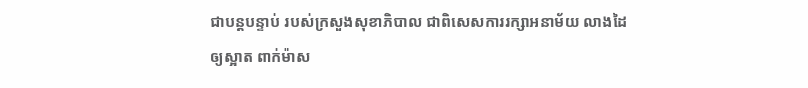ជាបន្តបន្ទាប់ របស់ក្រសួងសុខាភិបាល ជាពិសេសការរក្សាអនាម័យ លាងដៃឲ្យស្អាត ពាក់ម៉ាស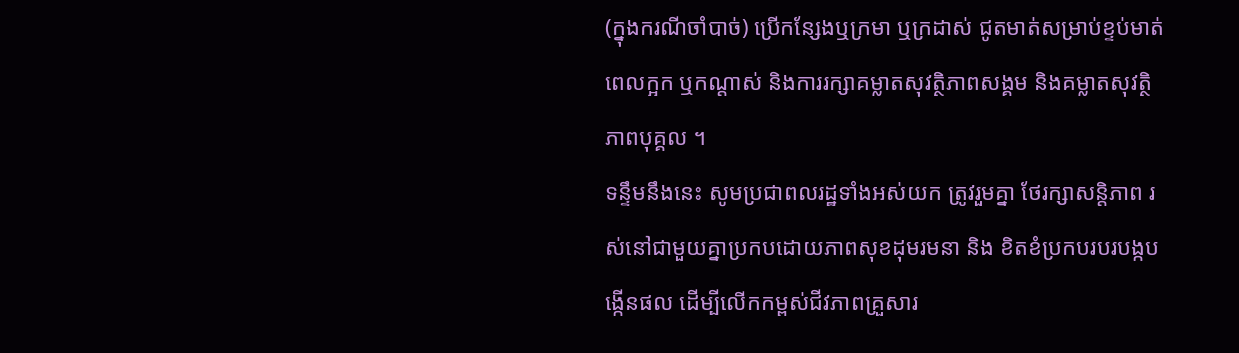(ក្នុងករណីចាំបាច់) ប្រើកន្សែងឬក្រមា ឬក្រដាស់ ជូតមាត់សម្រាប់ខ្ទប់មាត់ ពេលក្អក ឬកណ្តាស់ និងការរក្សាគម្លាតសុវត្ថិភាពសង្គម និងគម្លាតសុវត្ថិភាពបុគ្គល ។
ទន្ទឹមនឹងនេះ សូមប្រជាពលរដ្ឋទាំងអស់យក ត្រូវរួមគ្នា ថែរក្សាសន្តិភាព រស់នៅជាមួយគ្នាប្រកបដោយភាពសុខដុមរមនា និង ខិតខំប្រកបរបរបង្កបង្កើនផល ដើម្បីលើកកម្ពស់ជីវភាពគ្រួសារ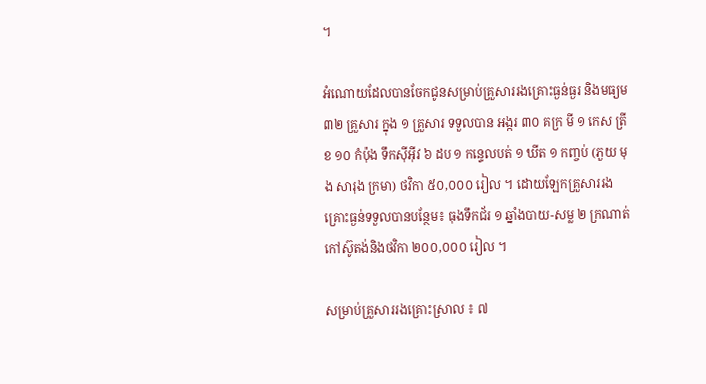។

អំណោយដែលបានចែកជូនសម្រាប់គ្រួសាររងគ្រោះធ្ងន់ធ្ងរ និងមធ្យម ៣២ គ្រួសារ ក្នុង ១ គ្រួសារ ទទួលបាន អង្ករ ៣០ គក្រ មី ១ កេស ត្រីខ ១០ កំប៉ុង ទឹកស៊ីអ៊ីវ ៦ ដប ១ កន្ទេលបត់ ១ ឃីត ១ កញ្ចប់ (ភួយ មុង សារុង ក្រមា) ថវិកា ៥០,០០០ រៀល ។ ដោយឡែកគ្រួសាររងគ្រោះធ្ងន់ទទួលបានបន្ថែម៖ ធុងទឹកជ័រ ១ ឆ្នាំងបាយ-សម្ល ២ ក្រណាត់កៅស៊ូតង់និងថវិកា ២០០,០០០ រៀល ។

សម្រាប់គ្រួសាររងគ្រោះស្រាល ៖ ៧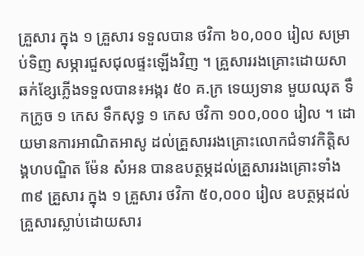គ្រួសារ ក្នុង ១ គ្រួសារ ទទួលបាន ថវិកា ៦០,០០០ រៀល សម្រាប់ទិញ សម្ភារជួសជុលផ្ទះឡើងវិញ ។ គ្រួសាររងគ្រោះដោយសាឆក់ខ្សែភ្លើងទទួលបាន៖អង្ករ ៥០ គ.ក្រ ទេយ្យទាន មួយឈុត ទឹកក្រូច ១ កេស ទឹកសុទ្ធ ១ កេស ថវិកា ១០០,០០០ រៀល ។ ដោយមានការអាណិតអាសូ ដល់គ្រួសាររងគ្រោះលោកជំទាវកិត្តិសង្គហបណ្ឌិត ម៉ែន សំអន បានឧបត្ថម្ភដល់គ្រួសាររងគ្រោះទាំង ៣៩ គ្រួសារ ក្នុង ១ គ្រួសារ ថវិកា ៥០,០០០ រៀល ឧបត្ថម្ភដល់គ្រួសារស្លាប់ដោយសារ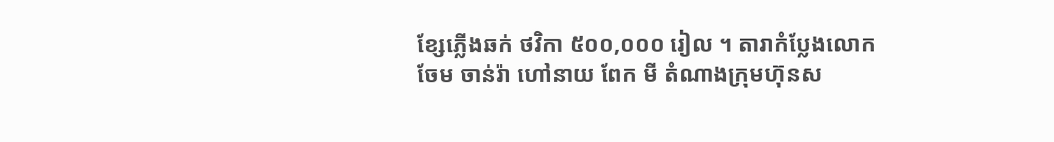ខ្សែភ្លើងឆក់ ថវិកា ៥០០,០០០ រៀល ។ តារាកំប្លែងលោក ចែម ចាន់រ៉ា ហៅនាយ ពែក មី តំណាងក្រុមហ៊ុនស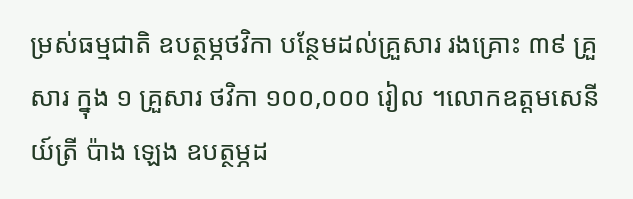ម្រស់ធម្មជាតិ ឧបត្ថម្ភថវិកា បន្ថែមដល់គ្រួសារ រងគ្រោះ ៣៩ គ្រួសារ ក្នុង ១ គ្រួសារ ថវិកា ១០០,០០០ រៀល ។លោកឧត្តមសេនីយ៍ត្រី ប៉ាង ឡេង ឧបត្ថម្ភដ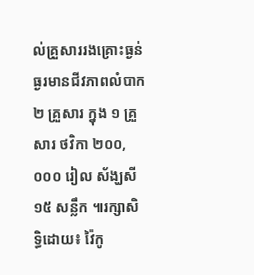ល់គ្រួសាររងគ្រោះធ្ងន់ធ្ងរមានជីវភាពលំបាក ២ គ្រួសារ ក្នុង ១ គ្រួសារ ថវិកា ២០០,០០០ រៀល ស័ង្ឃសី ១៥ សន្លឹក ៕រក្សាសិទ្ធិដោយ៖ វ៉ៃកូ